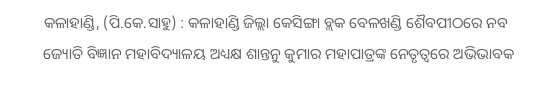କଳାହାଣ୍ଡି, (ପି.କେ.ସାହୁ) : କଳାହାଣ୍ଡି ଜିଲ୍ଲା କେସିଙ୍ଗା ବ୍ଲକ ବେଳଖଣ୍ଡି ଶୈବପୀଠରେ ନବ ଜ୍ୟୋତି ବିଜ୍ଞାନ ମହାବିଦ୍ୟାଳୟ ଅଧ୍ୟକ୍ଷ ଶାନ୍ତନୁ କୁମାର ମହାପାତ୍ରଙ୍କ ନେତୃତ୍ୱରେ ଅଭିଭାବକ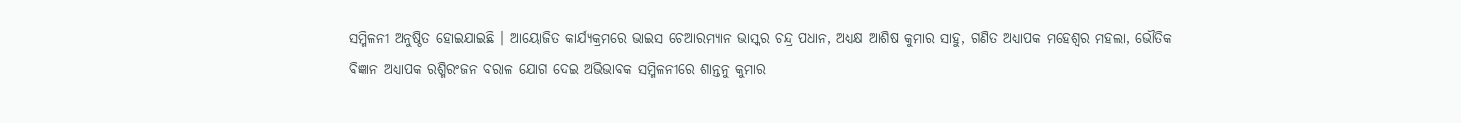ସମ୍ମିଳନୀ ଅନୁଷ୍ଠିତ ହୋଇଯାଇଛି । ଆୟୋଜିତ କାର୍ଯ୍ୟକ୍ରମରେ ଭାଇସ ଚେଆରମ୍ୟାନ ଭାସ୍କର ଚନ୍ଦ୍ର ପଧାନ, ଅଧ୍ୟକ୍ଷ ଆଶିଷ କୁମାର ସାହୁ, ଗଣିତ ଅଧ୍ୟାପକ ମହେଶ୍ୱର ମହଲା, ଭୌତିକ ବିଜ୍ଞାନ ଅଧ୍ୟାପକ ରଶ୍ମିରଂଜନ ବରାଳ ଯୋଗ ଦେଇ ଅଭିଭାବକ ସମ୍ମିଳନୀରେ ଶାନ୍ତନୁ କୁମାର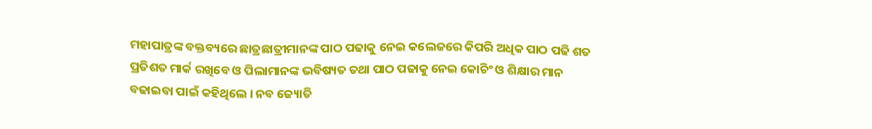ମହାପାତ୍ରଙ୍କ ବକ୍ତବ୍ୟରେ ଛାତ୍ରଛାତ୍ରୀମାନଙ୍କ ପାଠ ପଢାକୁ ନେଇ କଲେଜରେ କିପରି ଅଧିକ ପାଠ ପଢି ଶତ ପ୍ରତିଶତ ମାର୍କ ରଖିବେ ଓ ପିଲାମାନଙ୍କ ଭବିଷ୍ୟତ ତଥା ପାଠ ପଢାକୁ ନେଇ କୋଚିଂ ଓ ଶିକ୍ଷାର ମାନ ବଢାଇବା ପାଇଁ କହିଥିଲେ । ନବ ଜ୍ୟୋତି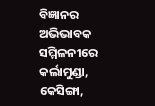ବିଜ୍ଞାନର ଅଭିଭାବକ ସମ୍ମିଳନୀରେ କର୍ଲାମୁଣ୍ଡା, କେସିଙ୍ଗା,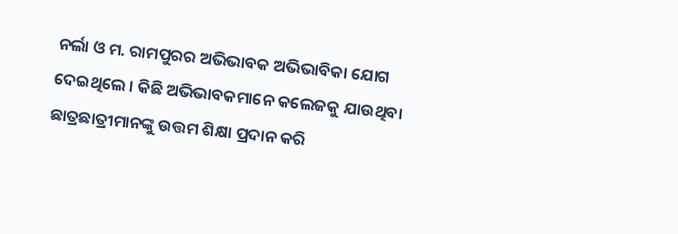ନର୍ଲା ଓ ମ. ରାମପୁରର ଅଭିଭାବକ ଅଭିଭାବିକା ଯୋଗ ଦେଇଥିଲେ । କିଛି ଅଭିଭାବକମାନେ କଲେଜକୁ ଯାଉଥିବା ଛାତ୍ରଛାତ୍ରୀମାନଙ୍କୁ ଉତ୍ତମ ଶିକ୍ଷା ପ୍ରଦାନ କରି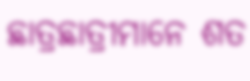ଛାତ୍ରଛାତ୍ରୀମାନେ ଶତ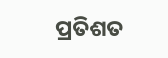ପ୍ରତିଶତ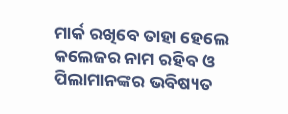ମାର୍କ ରଖିବେ ତାହା ହେଲେ କଲେଜର ନାମ ରହିବ ଓ ପିଲାମାନଙ୍କର ଭବିଷ୍ୟତ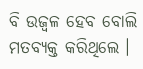ବି ଉଜ୍ୱଳ ହେବ ବୋଲି ମତବ୍ୟକ୍ତ କରିଥିଲେ ।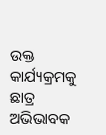ଉକ୍ତ କାର୍ଯ୍ୟକ୍ରମକୁ ଛାତ୍ର ଅଭିଭାବକ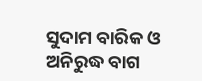ସୁଦାମ ବାରିକ ଓ ଅନିରୁଦ୍ଧ ବାଗ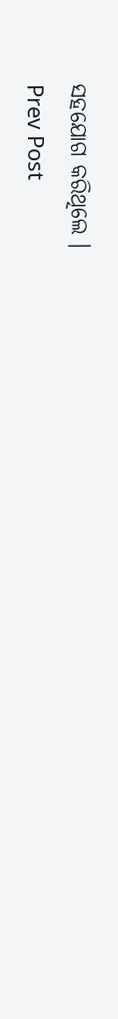ସହଯୋଗ କରିଥିଲେ ।
Prev Post